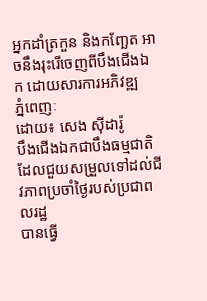អ្នកដាំត្រកួន និងកញ្ឆែត អាចនឹងរុះរើចេញពីបឹងជើងឯក ដោយសារការអភិវឌ្ឍ
ភ្នំពេញៈ
ដោយ៖ សេង ស៊ីដារ៉ូ
បឹងជើងឯកជាបឹងធម្មជាតិ ដែលជួយសម្រួលទៅដល់ជីវភាពប្រចាំថ្ងៃរបស់ប្រជាពលរដ្ឋ
បានធ្វើ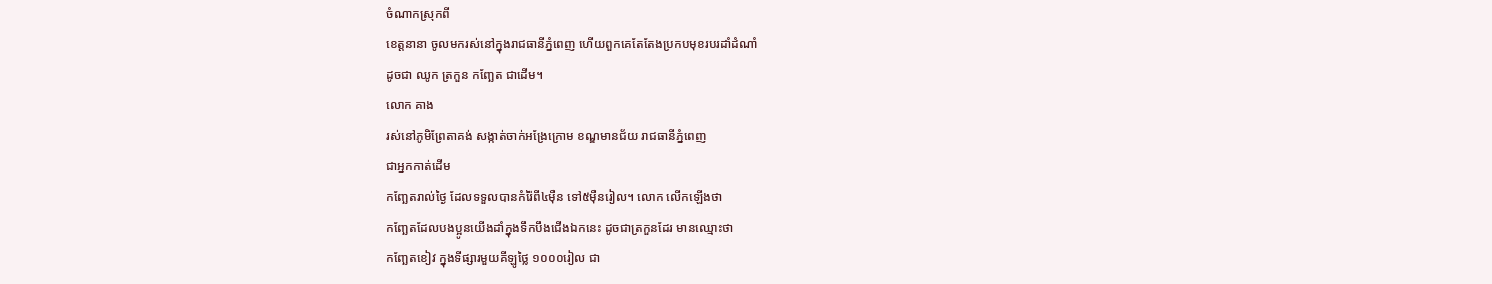ចំណាកស្រុកពី
ខេត្តនានា ចូលមករស់នៅក្នុងរាជធានីភ្នំពេញ ហើយពួកគេតែតែងប្រកបមុខរបរដាំដំណាំ
ដូចជា ឈូក ត្រកួន កញ្ឆែត ជាដើម។
លោក គាង
រស់នៅភូមិព្រែតាគង់ សង្កាត់ចាក់អង្រែក្រោម ខណ្ឌមានជ័យ រាជធានីភ្នំពេញ
ជាអ្នកកាត់ដើម
កញ្ឆែតរាល់ថ្ងៃ ដែលទទួលបានកំរ៉ៃពី៤ម៉ឺន ទៅ៥ម៉ឺនរៀល។ លោក លើកឡើងថា
កញ្ឆែតដែលបងប្អូនយើងដាំក្នុងទឹកបឹងជើងឯកនេះ ដូចជាត្រកួនដែរ មានឈ្មោះថា
កញ្ឆែតខៀវ ក្នុងទីផ្សារមួយគីឡូថ្លៃ ១០០០រៀល ជា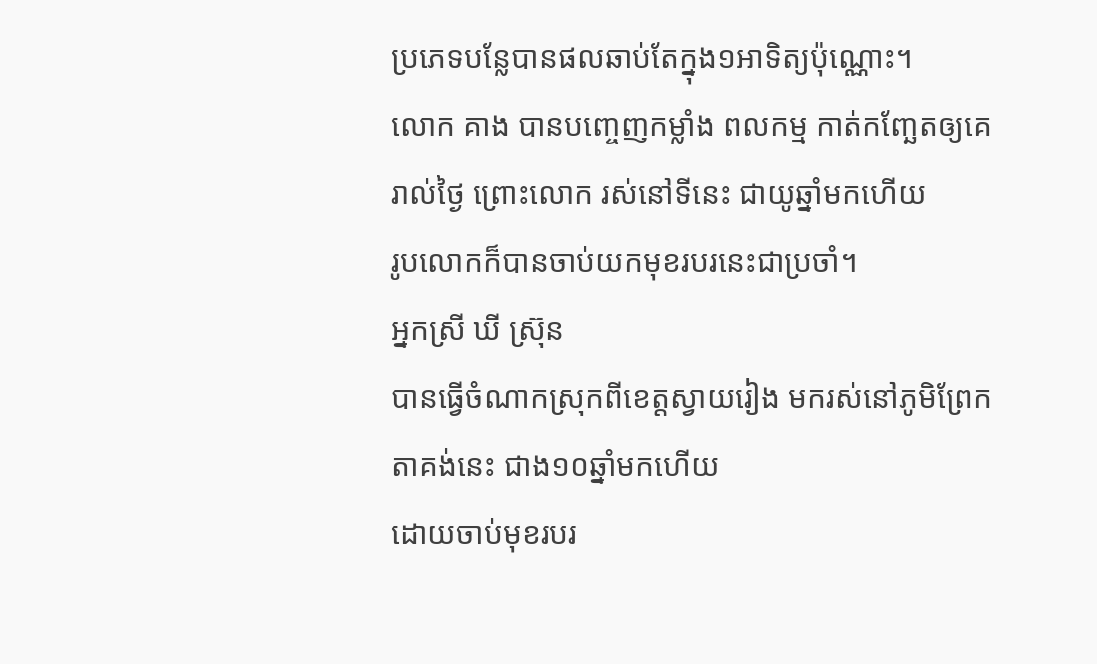ប្រភេទបន្លែបានផលឆាប់តែក្នុង១អាទិត្យប៉ុណ្ណោះ។
លោក គាង បានបញ្ចេញកម្លាំង ពលកម្ម កាត់កញ្ឆែតឲ្យគេរាល់ថ្ងៃ ព្រោះលោក រស់នៅទីនេះ ជាយូឆ្នាំមកហើយ
រូបលោកក៏បានចាប់យកមុខរបរនេះជាប្រចាំ។
អ្នកស្រី ឃី ស៊្រុន
បានធ្វើចំណាកស្រុកពីខេត្តស្វាយរៀង មករស់នៅភូមិព្រែកតាគង់នេះ ជាង១០ឆ្នាំមកហើយ
ដោយចាប់មុខរបរ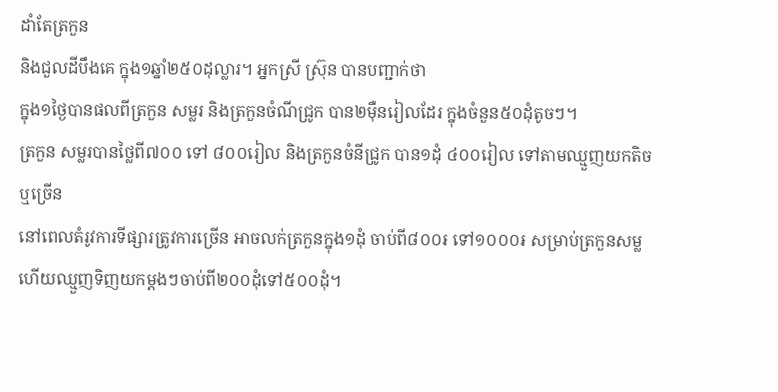ដាំតែត្រកួន
និងជួលដីបឹងគេ ក្នុង១ឆ្នាំ២៥០ដុល្លារ។ អ្នកស្រី ស៊្រុន បានបញ្ជាក់ថា
ក្នុង១ថ្ងៃបានផលពីត្រកួន សម្លរ និងត្រកួនចំណីជ្រូក បាន២ម៉ឺនរៀលដែរ ក្នុងចំនួន៥០ដុំតូចៗ។
ត្រកួន សម្លរបានថ្លៃពី៧០០ ទៅ ៨០០រៀល និងត្រកួនចំនីជ្រូក បាន១ដុំ ៤០០រៀល ទៅតាមឈ្មួញយកតិចឬច្រើន
នៅពេលតំរូវការទីផ្សារត្រូវការច្រើន អាចលក់ត្រកួនក្នុង១ដុំ ចាប់ពី៨០០៛ ទៅ១០០០៛ សម្រាប់ត្រកួនសម្ល
ហើយឈ្មួញទិញយកម្តងៗចាប់ពី២០០ដុំទៅ៥០០ដុំ។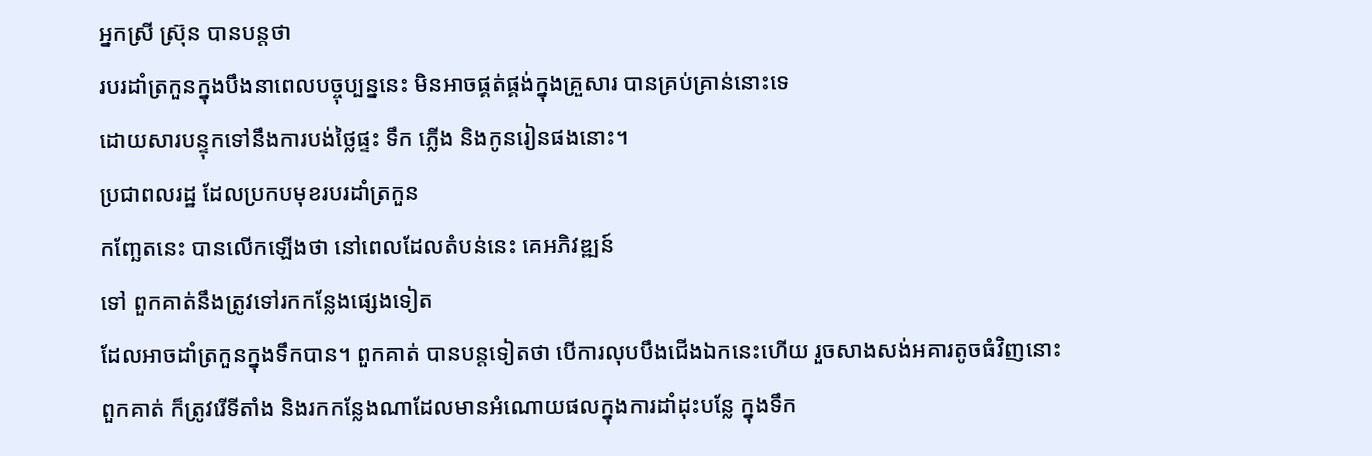អ្នកស្រី ស្រ៊ុន បានបន្តថា
របរដាំត្រកួនក្នុងបឹងនាពេលបច្ចុប្បន្ននេះ មិនអាចផ្គត់ផ្គង់ក្នុងគ្រួសារ បានគ្រប់គ្រាន់នោះទេ
ដោយសារបន្ទុកទៅនឹងការបង់ថ្លៃផ្ទះ ទឹក ភ្លើង និងកូនរៀនផងនោះ។
ប្រជាពលរដ្ឋ ដែលប្រកបមុខរបរដាំត្រកួន
កញ្ឆែតនេះ បានលើកឡើងថា នៅពេលដែលតំបន់នេះ គេអភិវឌ្ឍន៍
ទៅ ពួកគាត់នឹងត្រូវទៅរកកន្លែងផ្សេងទៀត
ដែលអាចដាំត្រកួនក្នុងទឹកបាន។ ពួកគាត់ បានបន្តទៀតថា បើការលុបបឹងជើងឯកនេះហើយ រួចសាងសង់អគារតូចធំវិញនោះ
ពួកគាត់ ក៏ត្រូវរើទីតាំង និងរកកន្លែងណាដែលមានអំណោយផលក្នុងការដាំដុះបន្លែ ក្នុងទឹក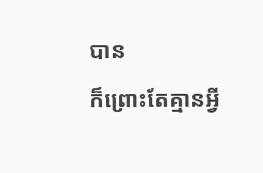បាន
ក៏ព្រោះតែគ្មានអ្វី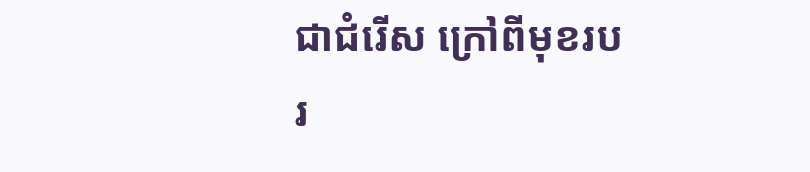ជាជំរើស ក្រៅពីមុខរបរ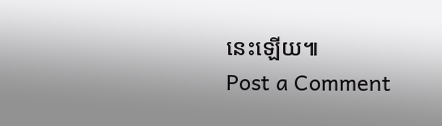នេះឡើយ៕
Post a Comment